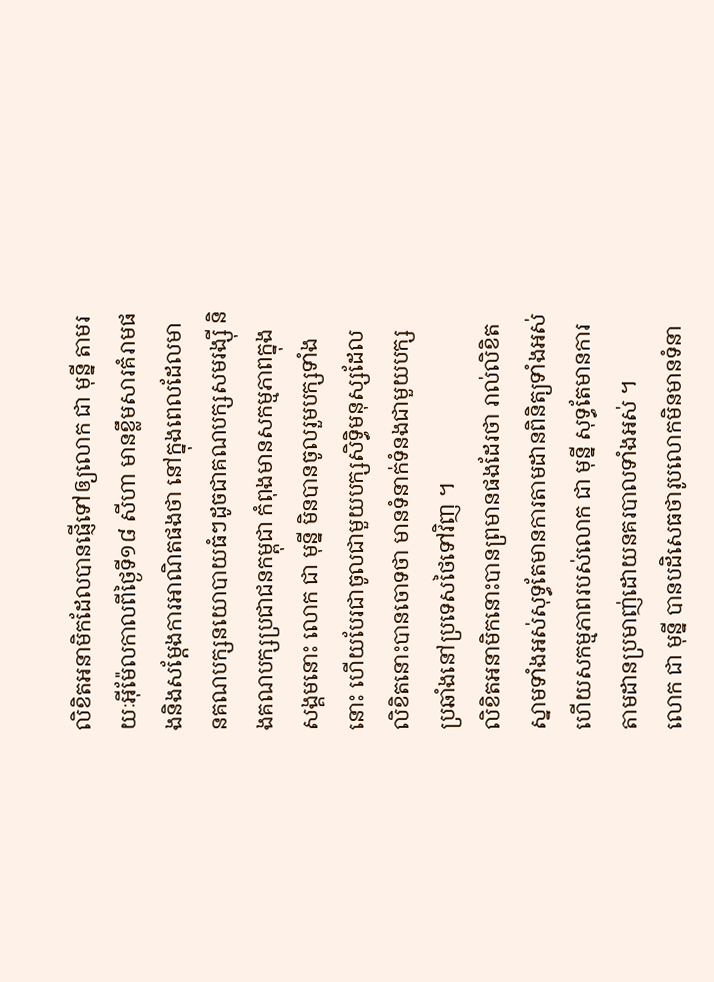លិខិតអនាមិកដែលបានផ្ញើទៅឲ្យលោក ជា មុន្នី តាមរយៈអ៊ីម៉ែលកាលពីថ្ងៃទី១៨ សីហា មានខ្លឹមសារគំរាមផងនិងសម្តែងការអាណិតផងថា នៅក្នុងពេលដែលមានគណបក្សនយោបាយធំៗដូចជាគណបក្សសមរង្ស៊ី និងគណបក្សប្រជាជនកម្ពុជា កំពុងមានសកម្មភាពក្នុងសង្គមនោះ លោក ជា មុន្នី មិនបានចូលរួមបក្សទាំងនោះ ហើយបែរជាចូលជាមួយបក្សសិទ្ធិមនុស្សដែលលិខិតនោះបានចោទថា មានទំនាក់ទំនងជាមួយបក្សប្រឆាំងនៅប្រទេសថៃទៅវិញ ។
លិខិតអនាមិកនោះបានព្រមានផងដែរថា រាល់លិខិតស្នាមទាំងអស់សុទ្ធតែមានការតាមដានពិនិត្យទាំងអស់ ហើយសកម្មភាពរបស់លោក ជា មុន្នី សុទ្ធតែមានការតាមដានប្រមាញ់ដោយនគរបាលទាំងអស់ ។
លោក ជា មុន្នី បានបដិសេធថារូបលោកមិនមានទំនា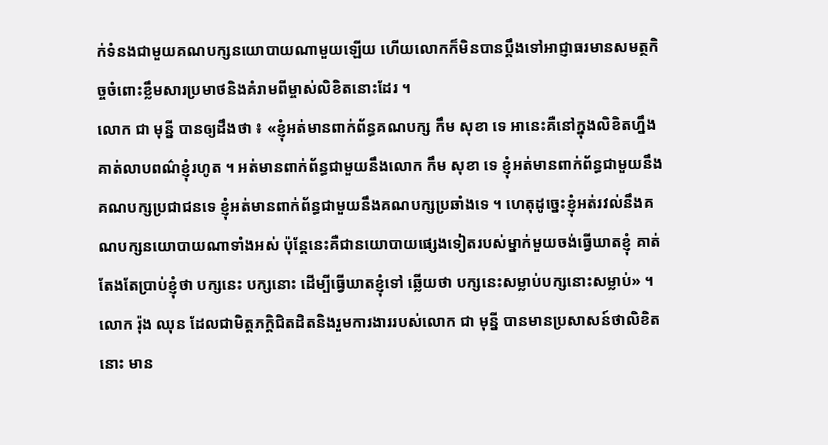ក់ទំនងជាមួយគណបក្សនយោបាយណាមួយឡើយ ហើយលោកក៏មិនបានប្តឹងទៅអាជ្ញាធរមានសមត្ថកិច្ចចំពោះខ្លឹមសារប្រមាថនិងគំរាមពីម្ចាស់លិខិតនោះដែរ ។
លោក ជា មុន្នី បានឲ្យដឹងថា ៖ «ខ្ញុំអត់មានពាក់ព័ន្ធគណបក្ស កឹម សុខា ទេ អានេះគឺនៅក្នុងលិខិតហ្នឹងគាត់លាបពណ៌ខ្ញុំរហូត ។ អត់មានពាក់ព័ន្ធជាមួយនឹងលោក កឹម សុខា ទេ ខ្ញុំអត់មានពាក់ព័ន្ធជាមួយនឹងគណបក្សប្រជាជនទេ ខ្ញុំអត់មានពាក់ព័ន្ធជាមួយនឹងគណបក្សប្រឆាំងទេ ។ ហេតុដូច្នេះខ្ញុំអត់រវល់នឹងគណបក្សនយោបាយណាទាំងអស់ ប៉ុន្តែនេះគឺជានយោបាយផ្សេងទៀតរបស់ម្នាក់មួយចង់ធ្វើឃាតខ្ញុំ គាត់តែងតែប្រាប់ខ្ញុំថា បក្សនេះ បក្សនោះ ដើម្បីធ្វើឃាតខ្ញុំទៅ ឆ្លើយថា បក្សនេះសម្លាប់បក្សនោះសម្លាប់» ។
លោក រ៉ុង ឈុន ដែលជាមិត្តភក្ដិជិតដិតនិងរួមការងាររបស់លោក ជា មុន្នី បានមានប្រសាសន៍ថាលិខិតនោះ មាន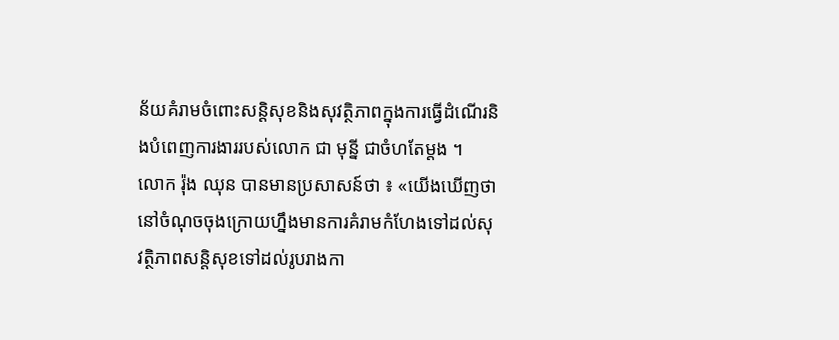ន័យគំរាមចំពោះសន្តិសុខនិងសុវត្ថិភាពក្នុងការធ្វើដំណើរនិងបំពេញការងាររបស់លោក ជា មុន្នី ជាចំហតែម្តង ។
លោក រ៉ុង ឈុន បានមានប្រសាសន៍ថា ៖ «យើងឃើញថានៅចំណុចចុងក្រោយហ្នឹងមានការគំរាមកំហែងទៅដល់សុវត្ថិភាពសន្តិសុខទៅដល់រូបរាងកា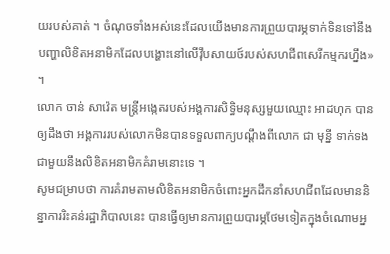យរបស់គាត់ ។ ចំណុចទាំងអស់នេះដែលយើងមានការព្រួយបារម្ភទាក់ទិនទៅនឹងបញ្ហាលិខិតអនាមិកដែលបង្ហោះនៅលើវ៉ឹបសាយថ៍របស់សហជីពសេរីកម្មករហ្នឹង» ។
លោក ចាន់ សាវ៉េត មន្ត្រីអង្កេតរបស់អង្គការសិទ្ធិមនុស្សមួយឈ្មោះ អាដហុក បានឲ្យដឹងថា អង្គការរបស់លោកមិនបានទទួលពាក្យបណ្ដឹងពីលោក ជា មុន្នី ទាក់ទងជាមួយនឹងលិខិតអនាមិកគំរាមនោះទេ ។
សូមជម្រាបថា ការគំរាមតាមលិខិតអនាមិកចំពោះអ្នកដឹកនាំសហជីពដែលមាននិន្នាការរិះគន់រដ្ឋាភិបាលនេះ បានធ្វើឲ្យមានការព្រួយបារម្ភថែមទៀតក្នុងចំណោមអ្ន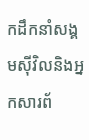កដឹកនាំសង្គមស៊ីវិលនិងអ្នកសារព័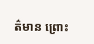ត៌មាន ព្រោះ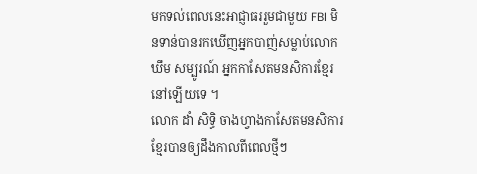មកទល់ពេលនេះអាជ្ញាធររួមជាមួយ FBI មិនទាន់បានរកឃើញអ្នកបាញ់សម្លាប់លោក ឃឹម សម្បូរណ៍ អ្នកកាសែតមនសិការខ្មែរនៅឡើយទេ ។
លោក ដាំ សិទិ្ធ ចាងហ្វាងកាសែតមនសិការខ្មែរបានឲ្យដឹងកាលពីពេលថ្មីៗ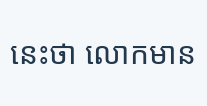នេះថា លោកមាន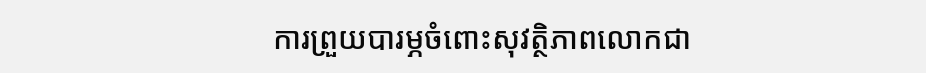ការព្រួយបារម្ភចំពោះសុវត្ថិភាពលោកជា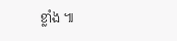ខ្លាំង ៕